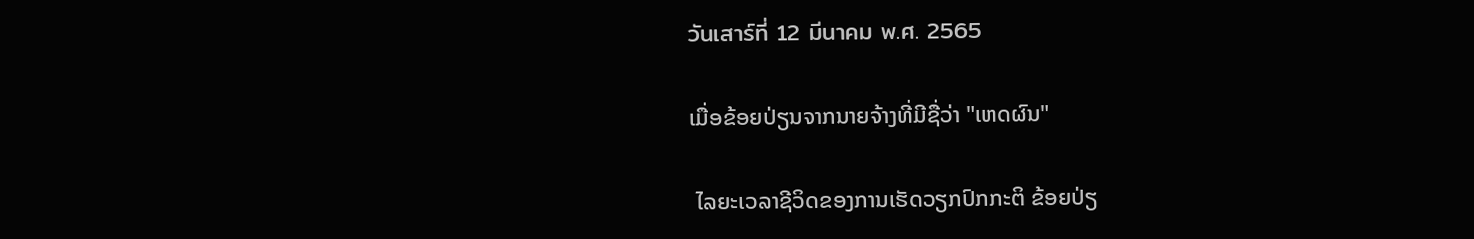วันเสาร์ที่ 12 มีนาคม พ.ศ. 2565

ເມື່ອຂ້ອຍປ່ຽນຈາກນາຍຈ້າງທີ່ມີຊື່ວ່າ "ເຫດຜົນ"

 ໄລຍະເວລາຊີວິດຂອງການເຮັດວຽກປົກກະຕິ ຂ້ອຍປ່ຽ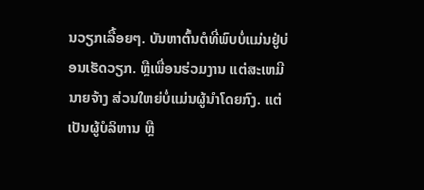ນວຽກເລື້ອຍໆ. ບັນຫາຕົ້ນຕໍທີ່ພົບບໍ່ແມ່ນຢູ່ບ່ອນເຮັດວຽກ. ຫຼືເພື່ອນຮ່ວມງານ ແຕ່ສະເຫມີນາຍຈ້າງ ສ່ວນໃຫຍ່ບໍ່ແມ່ນຜູ້ນໍາໂດຍກົງ. ແຕ່ເປັນຜູ້ບໍລິຫານ ຫຼື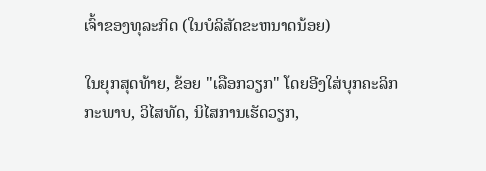ເຈົ້າຂອງທຸລະກິດ (ໃນບໍລິສັດຂະຫນາດນ້ອຍ)

ໃນຍຸກສຸດທ້າຍ, ຂ້ອຍ "ເລືອກວຽກ" ໂດຍອີງໃສ່ບຸກຄະລິກກະພາບ, ວິໄສທັດ, ນິໄສການເຮັດວຽກ,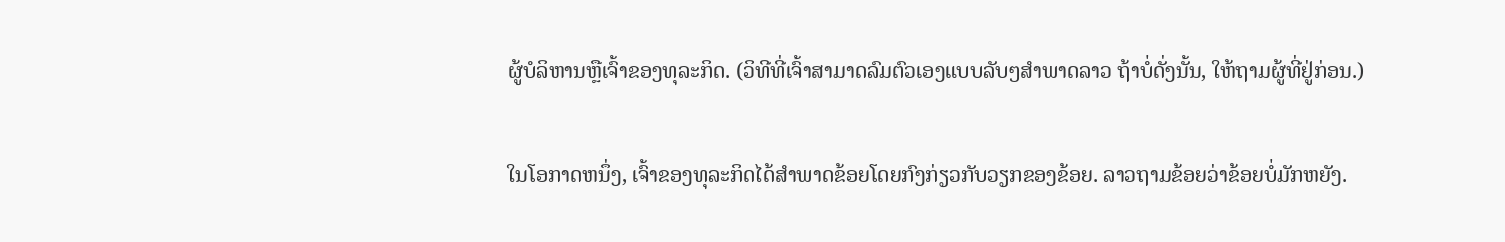ຜູ້ບໍລິຫານຫຼືເຈົ້າຂອງທຸລະກິດ. (ວິທີທີ່ເຈົ້າສາມາດລົມຕົວເອງແບບລັບໆສໍາພາດລາວ ຖ້າບໍ່ດັ່ງນັ້ນ, ໃຫ້ຖາມຜູ້ທີ່ຢູ່ກ່ອນ.)

ໃນໂອກາດຫນຶ່ງ, ເຈົ້າຂອງທຸລະກິດໄດ້ສໍາພາດຂ້ອຍໂດຍກົງກ່ຽວກັບວຽກຂອງຂ້ອຍ. ລາວຖາມຂ້ອຍວ່າຂ້ອຍບໍ່ມັກຫຍັງ.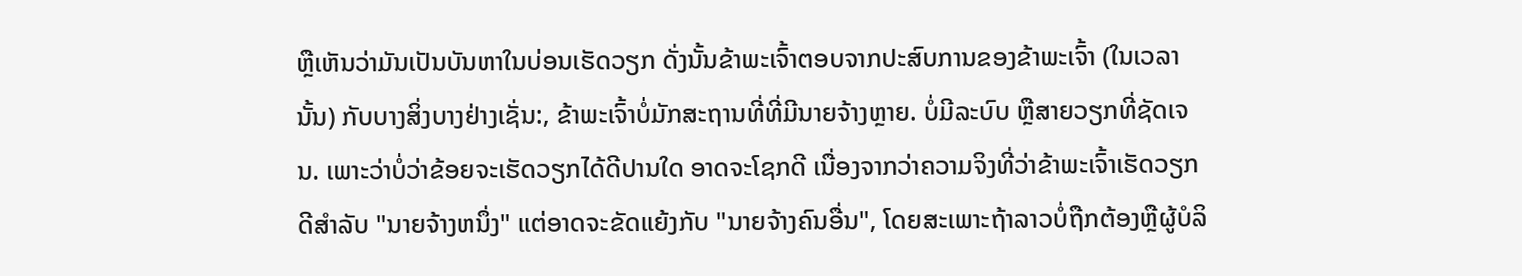ຫຼືເຫັນວ່າມັນເປັນບັນຫາໃນບ່ອນເຮັດວຽກ ດັ່ງນັ້ນຂ້າພະເຈົ້າຕອບຈາກປະສົບການຂອງຂ້າພະເຈົ້າ (ໃນເວລານັ້ນ) ກັບບາງສິ່ງບາງຢ່າງເຊັ່ນ:, ຂ້າພະເຈົ້າບໍ່ມັກສະຖານທີ່ທີ່ມີນາຍຈ້າງຫຼາຍ. ບໍ່ມີລະບົບ ຫຼືສາຍວຽກທີ່ຊັດເຈນ. ເພາະວ່າບໍ່ວ່າຂ້ອຍຈະເຮັດວຽກໄດ້ດີປານໃດ ອາດຈະໂຊກດີ ເນື່ອງຈາກວ່າຄວາມຈິງທີ່ວ່າຂ້າພະເຈົ້າເຮັດວຽກດີສໍາລັບ "ນາຍຈ້າງຫນຶ່ງ" ແຕ່ອາດຈະຂັດແຍ້ງກັບ "ນາຍຈ້າງຄົນອື່ນ", ໂດຍສະເພາະຖ້າລາວບໍ່ຖືກຕ້ອງຫຼືຜູ້ບໍລິ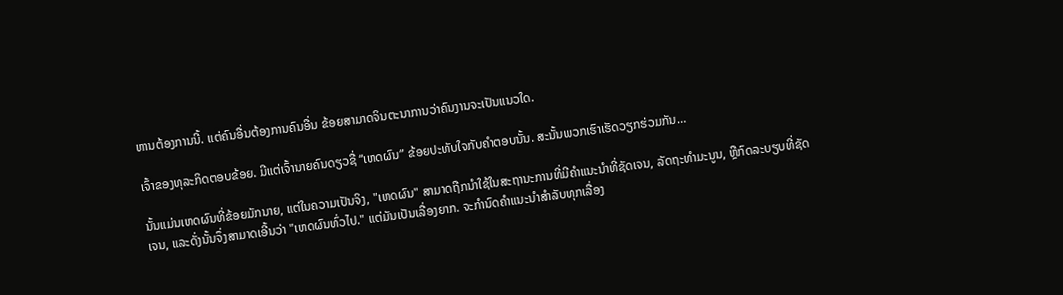ຫານຕ້ອງການນີ້. ແຕ່ຄົນອື່ນຕ້ອງການຄົນອື່ນ ຂ້ອຍສາມາດຈິນຕະນາການວ່າຄົນງານຈະເປັນແນວໃດ.

ເຈົ້າຂອງທຸລະກິດຕອບຂ້ອຍ. ມີແຕ່ເຈົ້ານາຍຄົນດຽວຊື່ “ເຫດຜົນ” ຂ້ອຍປະທັບໃຈກັບຄຳຕອບນັ້ນ. ສະນັ້ນພວກເຮົາເຮັດວຽກຮ່ວມກັນ…

ນັ້ນແມ່ນເຫດຜົນທີ່ຂ້ອຍມັກນາຍ, ແຕ່ໃນຄວາມເປັນຈິງ, "ເຫດຜົນ" ສາມາດຖືກນໍາໃຊ້ໃນສະຖານະການທີ່ມີຄໍາແນະນໍາທີ່ຊັດເຈນ, ລັດຖະທໍາມະນູນ, ຫຼືກົດລະບຽບທີ່ຊັດເຈນ, ແລະດັ່ງນັ້ນຈຶ່ງສາມາດເອີ້ນວ່າ "ເຫດຜົນທົ່ວໄປ." ແຕ່ມັນເປັນເລື່ອງຍາກ. ຈະກໍານົດຄໍາແນະນໍາສໍາລັບທຸກເລື່ອງ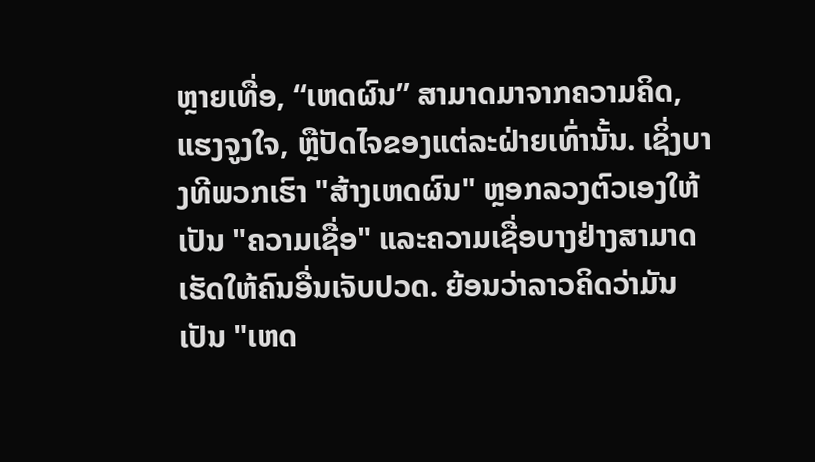ຫຼາຍເທື່ອ, “ເຫດຜົນ” ສາມາດມາຈາກຄວາມຄິດ, ແຮງຈູງໃຈ, ຫຼືປັດໄຈຂອງແຕ່ລະຝ່າຍເທົ່ານັ້ນ. ເຊິ່ງບາງທີພວກເຮົາ "ສ້າງເຫດຜົນ" ຫຼອກລວງຕົວເອງໃຫ້ເປັນ "ຄວາມເຊື່ອ" ແລະຄວາມເຊື່ອບາງຢ່າງສາມາດເຮັດໃຫ້ຄົນອື່ນເຈັບປວດ. ຍ້ອນວ່າລາວຄິດວ່າມັນເປັນ "ເຫດ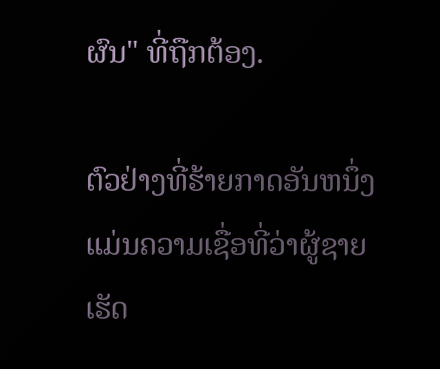ຜົນ" ທີ່ຖືກຕ້ອງ.

ຕົວຢ່າງທີ່ຮ້າຍກາດອັນຫນຶ່ງແມ່ນຄວາມເຊື່ອທີ່ວ່າຜູ້ຊາຍເຮັດ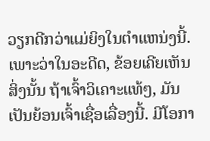ວຽກດີກວ່າແມ່ຍິງໃນຕໍາແຫນ່ງນີ້. ເພາະວ່າໃນອະດີດ, ຂ້ອຍເຄີຍເຫັນສິ່ງນັ້ນ ຖ້າເຈົ້າວິເຄາະແທ້ໆ, ມັນເປັນຍ້ອນເຈົ້າເຊື່ອເລື່ອງນີ້. ມີໂອກາ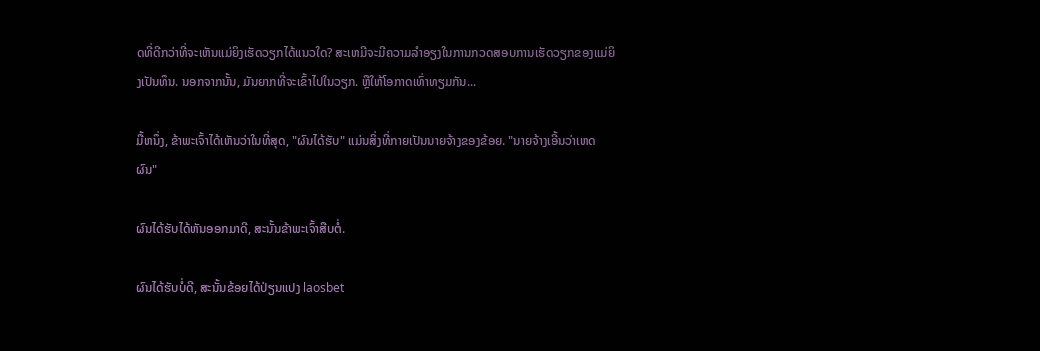ດທີ່ດີກວ່າທີ່ຈະເຫັນແມ່ຍິງເຮັດວຽກໄດ້ແນວໃດ? ສະເຫມີຈະມີຄວາມລໍາອຽງໃນການກວດສອບການເຮັດວຽກຂອງແມ່ຍິງເປັນທຶນ. ນອກຈາກນັ້ນ, ມັນຍາກທີ່ຈະເຂົ້າໄປໃນວຽກ. ຫຼືໃຫ້ໂອກາດເທົ່າທຽມກັນ...

ມື້ຫນຶ່ງ, ຂ້າພະເຈົ້າໄດ້ເຫັນວ່າໃນທີ່ສຸດ, "ຜົນໄດ້ຮັບ" ແມ່ນສິ່ງທີ່ກາຍເປັນນາຍຈ້າງຂອງຂ້ອຍ. "ນາຍຈ້າງເອີ້ນວ່າເຫດຜົນ"

ຜົນໄດ້ຮັບໄດ້ຫັນອອກມາດີ, ສະນັ້ນຂ້າພະເຈົ້າສືບຕໍ່.

ຜົນໄດ້ຮັບບໍ່ດີ, ສະນັ້ນຂ້ອຍໄດ້ປ່ຽນແປງ laosbet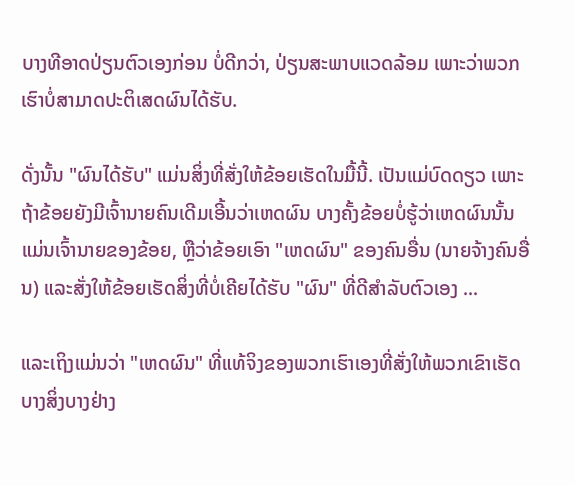ບາງທີອາດປ່ຽນຕົວເອງກ່ອນ ບໍ່ດີກວ່າ, ປ່ຽນສະພາບແວດລ້ອມ ເພາະວ່າພວກເຮົາບໍ່ສາມາດປະຕິເສດຜົນໄດ້ຮັບ.

ດັ່ງນັ້ນ "ຜົນໄດ້ຮັບ" ແມ່ນສິ່ງທີ່ສັ່ງໃຫ້ຂ້ອຍເຮັດໃນມື້ນີ້. ເປັນແມ່ບົດດຽວ ເພາະຖ້າຂ້ອຍຍັງມີເຈົ້ານາຍຄົນເດີມເອີ້ນວ່າເຫດຜົນ ບາງຄັ້ງຂ້ອຍບໍ່ຮູ້ວ່າເຫດຜົນນັ້ນແມ່ນເຈົ້ານາຍຂອງຂ້ອຍ, ຫຼືວ່າຂ້ອຍເອົາ "ເຫດຜົນ" ຂອງຄົນອື່ນ (ນາຍຈ້າງຄົນອື່ນ) ແລະສັ່ງໃຫ້ຂ້ອຍເຮັດສິ່ງທີ່ບໍ່ເຄີຍໄດ້ຮັບ "ຜົນ" ທີ່ດີສໍາລັບຕົວເອງ ...

ແລະເຖິງແມ່ນວ່າ "ເຫດຜົນ" ທີ່ແທ້ຈິງຂອງພວກເຮົາເອງທີ່ສັ່ງໃຫ້ພວກເຂົາເຮັດບາງສິ່ງບາງຢ່າງ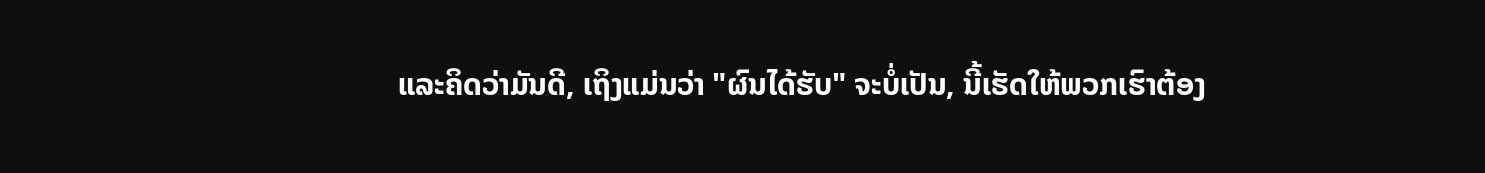ແລະຄິດວ່າມັນດີ, ເຖິງແມ່ນວ່າ "ຜົນໄດ້ຮັບ" ຈະບໍ່ເປັນ, ນີ້ເຮັດໃຫ້ພວກເຮົາຕ້ອງ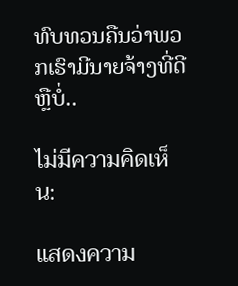ທົບທວນຄືນວ່າພວກເຮົາມີນາຍຈ້າງທີ່ດີຫຼືບໍ່..

ไม่มีความคิดเห็น:

แสดงความ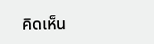คิดเห็น